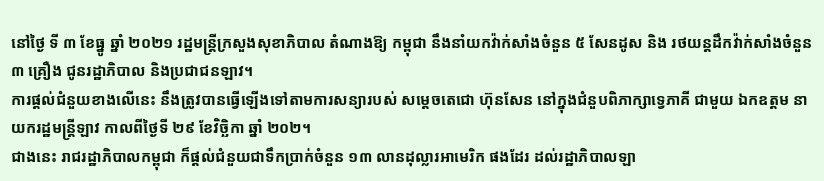នៅថ្ងៃ ទី ៣ ខែធ្នូ ឆ្នាំ ២០២១ រដ្ឋមន្ត្រីក្រសួងសុខាភិបាល តំណាងឱ្យ កម្ពុជា នឹងនាំយកវ៉ាក់សាំងចំនួន ៥ សែនដូស និង រថយន្តដឹកវ៉ាក់សាំងចំនួន ៣ គ្រឿង ជូនរដ្ឋាភិបាល និងប្រជាជនឡាវ។
ការផ្ដល់ជំនួយខាងលើនេះ នឹងត្រូវបានធ្វើឡើងទៅតាមការសន្យារបស់ សម្តេចតេជោ ហ៊ុនសែន នៅក្នុងជំនួបពិភាក្សាទ្វេភាគី ជាមួយ ឯកឧត្តម នាយករដ្ឋមន្ត្រីឡាវ កាលពីថ្ងៃទី ២៩ ខែវិច្ឆិកា ឆ្នាំ ២០២។
ជាងនេះ រាជរដ្ឋាភិបាលកម្ពុជា ក៏ផ្តល់ជំនួយជាទឹកប្រាក់ចំនួន ១៣ លានដុល្លារអាមេរិក ផងដែរ ដល់រដ្ឋាភិបាលឡា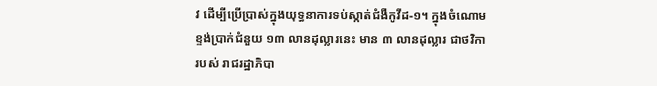វ ដើម្បីប្រើប្រាស់ក្នុងយុទ្ធនាការទប់ស្កាត់ជំងឺកូវីដ-១។ ក្នុងចំណោមខ្ទង់ប្រាក់ជំនួយ ១៣ លានដុល្លារនេះ មាន ៣ លានដុល្លារ ជាថវិការបស់ រាជរដ្ឋាភិបា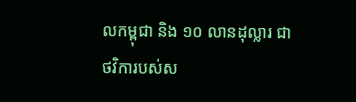លកម្ពុជា និង ១០ លានដុល្លារ ជាថវិការបស់ស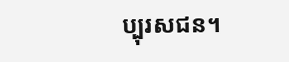ប្បុរសជន។